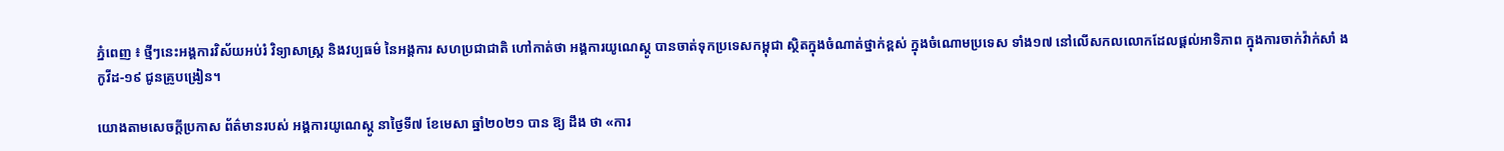ភ្នំពេញ ៖ ថ្មីៗនេះអង្គការវិស័យអប់រំ វិទ្យាសាស្ដ្រ និងវប្បធម៌ នៃអង្គការ សហប្រជាជាតិ ហៅកាត់ថា អង្គការយូណេស្កូ បានចាត់ទុកប្រទេសកម្ពុជា ស្ថិតក្នុងចំណាត់ថ្នាក់ខ្ពស់ ក្នុងចំណោមប្រទេស ទាំង១៧ នៅលើសកលលោកដែលផ្ដល់អាទិភាព ក្នុងការចាក់វ៉ាក់សាំ ងកូវីដ-១៩ ជូនគ្រូបង្រៀន។

យោងតាមសេចក្ដីប្រកាស ព័ត៌មានរបស់ អង្គការយូណេស្កូ នាថ្ងៃទី៧ ខែមេសា ឆ្នាំ២០២១ បាន ឱ្យ ដឹង ថា «ការ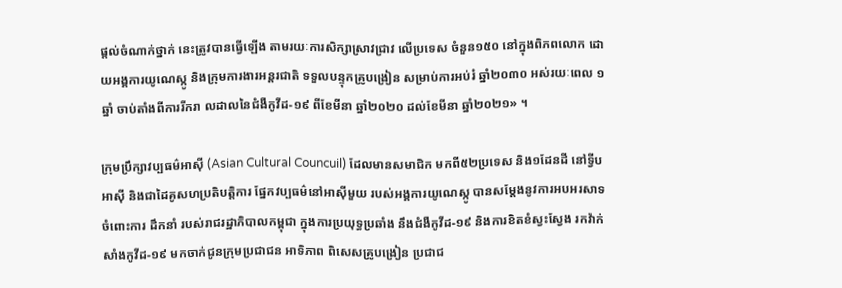ផ្ដល់ចំណាក់ថ្នាក់ នេះត្រូវបានធ្វើឡើង តាមរយៈការសិក្សាស្រាវជ្រាវ លើប្រទេស ចំនួន១៥០ នៅក្នុងពិភពលោក ដោយអង្គការយូណេស្កូ និងក្រុមការងារអន្ដរជាតិ ទទួលបន្ទុកគ្រូបង្រៀន សម្រាប់ការអប់រំ ឆ្នាំ២០៣០ អស់រយៈពេល ១ឆ្នាំ ចាប់តាំងពីការរីករា លដាលនៃជំងឺកូវីដ-១៩ ពីខែមីនា ឆ្នាំ២០២០ ដល់ខែមីនា ឆ្នាំ២០២១» ។

ក្រុមប្រឹក្សាវប្បធម៌អាស៊ី (Asian Cultural Councuil) ដែលមានសមាជិក មកពី៥២ប្រទេស និង១ដែនដី នៅទ្វីបអាស៊ី និងជាដៃគូសហប្រតិបត្តិការ ផ្នែកវប្បធម៌នៅអាស៊ីមួយ របស់អង្គការយូណេស្កូ បានសម្ដែងនូវការអបអរសាទ ចំពោះការ ដឹកនាំ របស់រាជរដ្ឋាភិបាលកម្ពុជា ក្នុងការប្រយុទ្ធប្រឆាំង នឹងជំងឺកូវីដ-១៩ និងការខិតខំស្វះស្វែង រកវ៉ាក់សាំងកូវីដ-១៩ មកចាក់ជូនក្រុមប្រជាជន អាទិភាព ពិសេសគ្រូបង្រៀន ប្រជាជ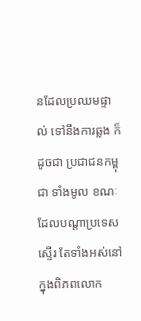នដែលប្រឈមផ្ទាល់ ទៅនឹងការឆ្លង ក៏ដូចជា ប្រជាជនកម្ពុជា ទាំងមូល ខណៈដែលបណ្ដាប្រទេសស្ទើរ តែទាំងអស់នៅក្នុងពិភពលោក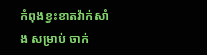កំពុងខ្វះខាតវ៉ាក់សាំង សម្រាប់ ចាក់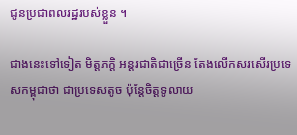ជូនប្រជាពលរដ្ឋរបស់ខ្លួន ។

ជាងនេះទៅទៀត មិត្តភក្តិ អន្ដរជាតិជាច្រើន តែងលើកសរសើរប្រទេសកម្ពុជាថា ជាប្រទេសតូច ប៉ុន្ដែចិត្តទូលាយ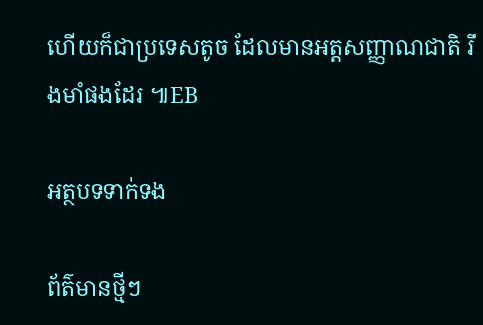ហើយក៏ជាប្រទេសតូច ដែលមានអត្ដសញ្ញាណជាតិ រឹងមាំផងដែរ ៕EB

អត្ថបទទាក់ទង

ព័ត៌មានថ្មីៗ